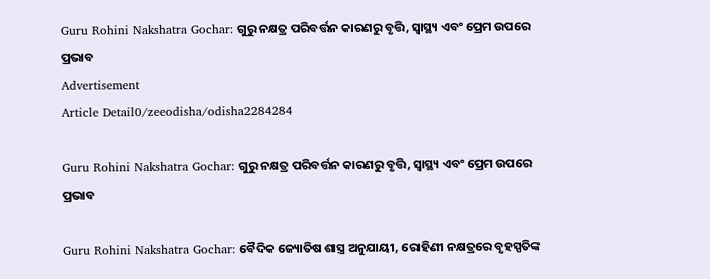Guru Rohini Nakshatra Gochar: ଗୁରୁ ନକ୍ଷତ୍ର ପରିବର୍ତ୍ତନ କାରଣରୁ ବୃତ୍ତି, ସ୍ୱାସ୍ଥ୍ୟ ଏବଂ ପ୍ରେମ ଉପରେ ପ୍ରଭାବ
Advertisement
Article Detail0/zeeodisha/odisha2284284

Guru Rohini Nakshatra Gochar: ଗୁରୁ ନକ୍ଷତ୍ର ପରିବର୍ତ୍ତନ କାରଣରୁ ବୃତ୍ତି, ସ୍ୱାସ୍ଥ୍ୟ ଏବଂ ପ୍ରେମ ଉପରେ ପ୍ରଭାବ

Guru Rohini Nakshatra Gochar: ବୈଦିକ ଜ୍ୟୋତିଷ ଶାସ୍ତ୍ର ଅନୁଯାୟୀ, ରୋହିଣୀ ନକ୍ଷତ୍ରରେ ବୃହସ୍ପତିଙ୍କ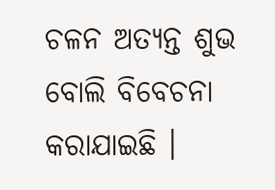ଚଳନ ଅତ୍ୟନ୍ତ ଶୁଭ ବୋଲି ବିବେଚନା କରାଯାଇଛି ।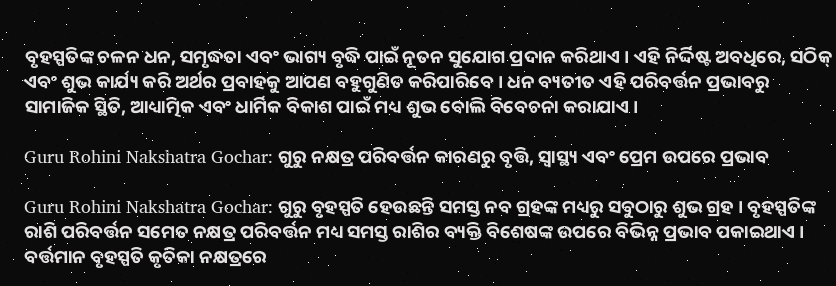ବୃହସ୍ପତିଙ୍କ ଚଳନ ଧନ, ସମୃଦ୍ଧତା ଏବଂ ଭାଗ୍ୟ ବୃଦ୍ଧି ପାଇଁ ନୂତନ ସୁଯୋଗ ପ୍ରଦାନ କରିଥାଏ । ଏହି ନିର୍ଦ୍ଦିଷ୍ଟ ଅବଧିରେ, ସଠିକ୍ ଏବଂ ଶୁଭ କାର୍ଯ୍ୟ କରି ଅର୍ଥର ପ୍ରବାହକୁ ଆପଣ ବହୁଗୁଣିତ କରିପାରିବେ । ଧନ ବ୍ୟତୀତ ଏହି ପରିବର୍ତ୍ତନ ପ୍ରଭାବରୁ ସାମାଜିକ ସ୍ଥିତି, ଆଧ୍ୟାତ୍ମିକ ଏବଂ ଧାର୍ମିକ ବିକାଶ ପାଇଁ ମଧ୍ୟ ଶୁଭ ବୋଲି ବିବେଚନା କରାଯାଏ ।

Guru Rohini Nakshatra Gochar: ଗୁରୁ ନକ୍ଷତ୍ର ପରିବର୍ତ୍ତନ କାରଣରୁ ବୃତ୍ତି, ସ୍ୱାସ୍ଥ୍ୟ ଏବଂ ପ୍ରେମ ଉପରେ ପ୍ରଭାବ

Guru Rohini Nakshatra Gochar: ଗୁରୁ ବୃହସ୍ପତି ହେଉଛନ୍ତି ସମସ୍ତ ନବ ଗ୍ରହଙ୍କ ମଧ୍ୟରୁ ସବୁଠାରୁ ଶୁଭ ଗ୍ରହ । ବୃହସ୍ପତିଙ୍କ ରାଶି ପରିବର୍ତ୍ତନ ସମେତ ନକ୍ଷତ୍ର ପରିବର୍ତ୍ତନ ମଧ୍ୟ ସମସ୍ତ ରାଶିର ବ୍ୟକ୍ତି ବିଶେଷଙ୍କ ଉପରେ ବିଭିନ୍ନ ପ୍ରଭାବ ପକାଇଥାଏ । ବର୍ତ୍ତମାନ ବୃହସ୍ପତି କୃତିକା ନକ୍ଷତ୍ରରେ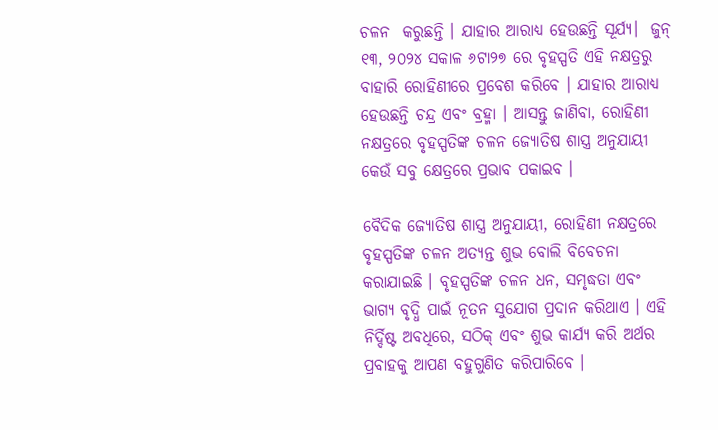ଚଳନ  କରୁଛନ୍ତି । ଯାହାର ଆରାଧ୍ୟ ହେଉଛନ୍ତି ସୂର୍ଯ୍ୟ।  ଜୁନ୍ ୧୩, ୨୦୨୪ ସକାଳ ୬ଟା୨୭ ରେ ବୃହସ୍ପତି ଏହି ନକ୍ଷତ୍ରରୁ ବାହାରି ରୋହିଣୀରେ ପ୍ରବେଶ କରିବେ । ଯାହାର ଆରାଧ୍ୟ ହେଉଛନ୍ତି ଚନ୍ଦ୍ର ଏବଂ ବ୍ରହ୍ମା । ଆସନ୍ତୁ ଜାଣିବା, ରୋହିଣୀ ନକ୍ଷତ୍ରରେ ବୃହସ୍ପତିଙ୍କ ଚଳନ ଜ୍ୟୋତିଷ ଶାସ୍ତ୍ର ଅନୁଯାୟୀ କେଉଁ ସବୁ କ୍ଷେତ୍ରରେ ପ୍ରଭାବ ପକାଇବ ।

ବୈଦିକ ଜ୍ୟୋତିଷ ଶାସ୍ତ୍ର ଅନୁଯାୟୀ, ରୋହିଣୀ ନକ୍ଷତ୍ରରେ ବୃହସ୍ପତିଙ୍କ ଚଳନ ଅତ୍ୟନ୍ତ ଶୁଭ ବୋଲି ବିବେଚନା କରାଯାଇଛି । ବୃହସ୍ପତିଙ୍କ ଚଳନ ଧନ, ସମୃଦ୍ଧତା ଏବଂ ଭାଗ୍ୟ ବୃଦ୍ଧି ପାଇଁ ନୂତନ ସୁଯୋଗ ପ୍ରଦାନ କରିଥାଏ । ଏହି ନିର୍ଦ୍ଦିଷ୍ଟ ଅବଧିରେ, ସଠିକ୍ ଏବଂ ଶୁଭ କାର୍ଯ୍ୟ କରି ଅର୍ଥର ପ୍ରବାହକୁ ଆପଣ ବହୁଗୁଣିତ କରିପାରିବେ ।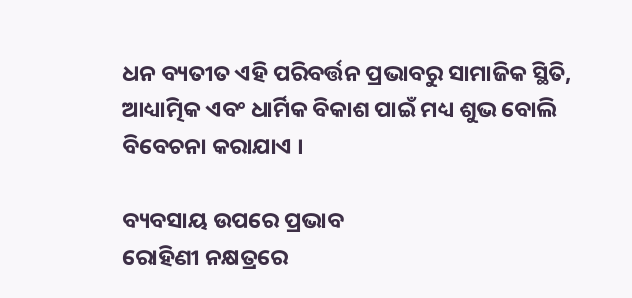ଧନ ବ୍ୟତୀତ ଏହି ପରିବର୍ତ୍ତନ ପ୍ରଭାବରୁ ସାମାଜିକ ସ୍ଥିତି, ଆଧ୍ୟାତ୍ମିକ ଏବଂ ଧାର୍ମିକ ବିକାଶ ପାଇଁ ମଧ୍ୟ ଶୁଭ ବୋଲି ବିବେଚନା କରାଯାଏ ।

ବ୍ୟବସାୟ ଉପରେ ପ୍ରଭାବ
ରୋହିଣୀ ନକ୍ଷତ୍ରରେ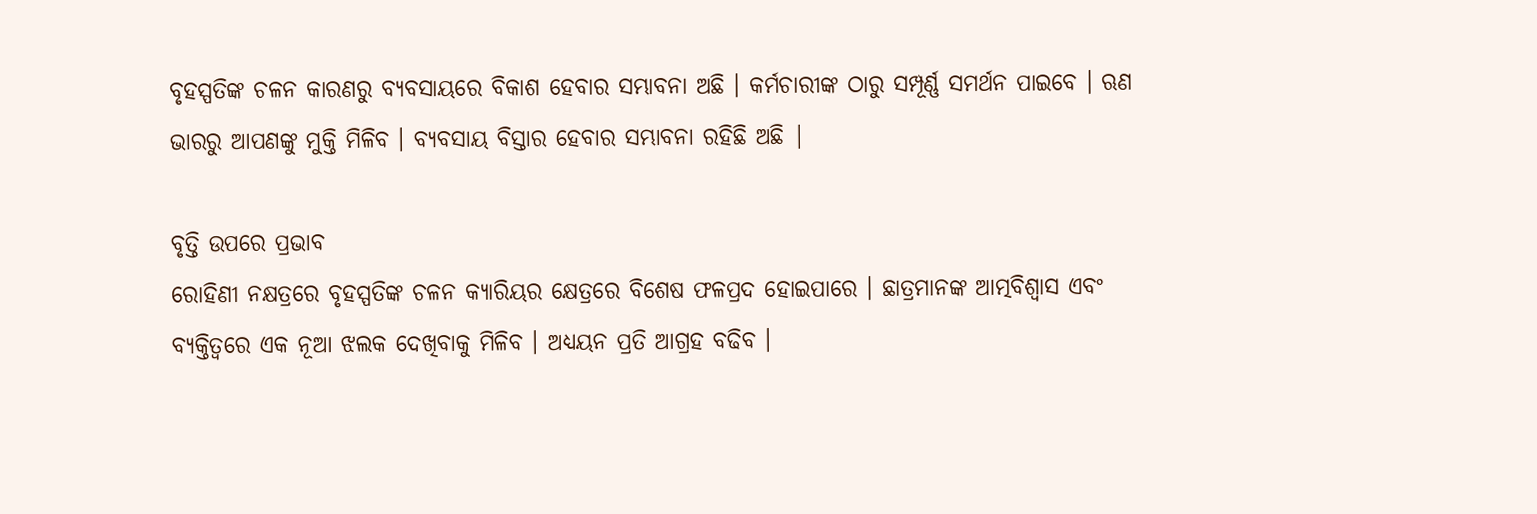ବୃହସ୍ପତିଙ୍କ ଚଳନ କାରଣରୁ ବ୍ୟବସାୟରେ ବିକାଶ ହେବାର ସମ୍ଭାବନା ଅଛି । କର୍ମଚାରୀଙ୍କ ଠାରୁ ସମ୍ପୂର୍ଣ୍ଣ ସମର୍ଥନ ପାଇବେ । ଋଣ ଭାରରୁ ଆପଣଙ୍କୁ ମୁକ୍ତି ମିଳିବ । ବ୍ୟବସାୟ ବିସ୍ତାର ହେବାର ସମ୍ଭାବନା ରହିଛି ଅଛି |

ବୃତ୍ତି ଉପରେ ପ୍ରଭାବ
ରୋହିଣୀ ନକ୍ଷତ୍ରରେ ବୃହସ୍ପତିଙ୍କ ଚଳନ କ୍ୟାରିୟର କ୍ଷେତ୍ରରେ ବିଶେଷ ଫଳପ୍ରଦ ହୋଇପାରେ । ଛାତ୍ରମାନଙ୍କ ଆତ୍ମବିଶ୍ୱାସ ଏବଂ ବ୍ୟକ୍ତିତ୍ୱରେ ଏକ ନୂଆ ଝଲକ ଦେଖିବାକୁ ମିଳିବ । ଅଧ୍ୟୟନ ପ୍ରତି ଆଗ୍ରହ ବଢିବ ।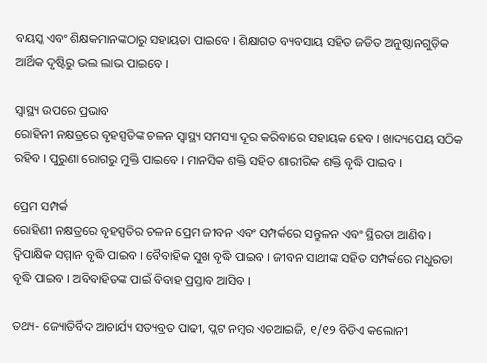ବୟସ୍କ ଏବଂ ଶିକ୍ଷକମାନଙ୍କଠାରୁ ସହାୟତା ପାଇବେ । ଶିକ୍ଷାଗତ ବ୍ୟବସାୟ ସହିତ ଜଡିତ ଅନୁଷ୍ଠାନଗୁଡ଼ିକ ଆର୍ଥିକ ଦୃଷ୍ଟିରୁ ଭଲ ଲାଭ ପାଇବେ ।

ସ୍ୱାସ୍ଥ୍ୟ ଉପରେ ପ୍ରଭାବ
ରୋହିନୀ ନକ୍ଷତ୍ରରେ ବୃହସ୍ପତିଙ୍କ ଚଳନ ସ୍ୱାସ୍ଥ୍ୟ ସମସ୍ୟା ଦୂର କରିବାରେ ସହାୟକ ହେବ । ଖାଦ୍ୟପେୟ ସଠିକ ରହିବ । ପୁରୁଣା ରୋଗରୁ ମୁକ୍ତି ପାଇବେ । ମାନସିକ ଶକ୍ତି ସହିତ ଶାରୀରିକ ଶକ୍ତି ବୃଦ୍ଧି ପାଇବ ।

ପ୍ରେମ ସମ୍ପର୍କ
ରୋହିଣୀ ନକ୍ଷତ୍ରରେ ବୃହସ୍ପତିର ଚଳନ ପ୍ରେମ ଜୀବନ ଏବଂ ସମ୍ପର୍କରେ ସନ୍ତୁଳନ ଏବଂ ସ୍ଥିରତା ଆଣିବ । ଦ୍ୱିପାକ୍ଷିକ ସମ୍ମାନ ବୃଦ୍ଧି ପାଇବ । ବୈବାହିକ ସୁଖ ବୃଦ୍ଧି ପାଇବ । ଜୀବନ ସାଥୀଙ୍କ ସହିତ ସମ୍ପର୍କରେ ମଧୁରତା ବୃଦ୍ଧି ପାଇବ । ଅବିବାହିତଙ୍କ ପାଇଁ ବିବାହ ପ୍ରସ୍ତାବ ଆସିବ ।

ତଥ୍ୟ- ଜ୍ୟୋତିର୍ବିଦ ଆଚାର୍ଯ୍ୟ ସତ୍ୟବ୍ରତ ପାଢୀ, ପ୍ଲଟ ନମ୍ୱର ଏଚଆଇଜି, ୧/୧୨ ବିଡିଏ କଲୋନୀ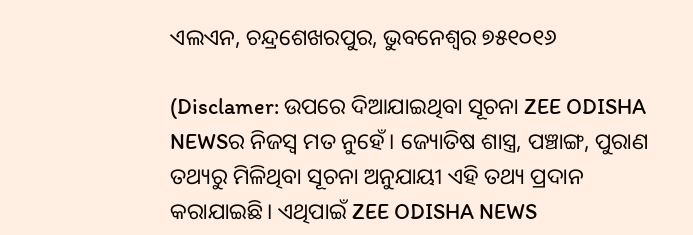ଏଲଏନ, ଚନ୍ଦ୍ରଶେଖରପୁର, ଭୁବନେଶ୍ୱର ୭୫୧୦୧୬

(Disclamer: ଉପରେ ଦିଆଯାଇଥିବା ସୂଚନା ZEE ODISHA NEWSର ନିଜସ୍ୱ ମତ ନୁହେଁ। ଜ୍ୟୋତିଷ ଶାସ୍ତ୍ର, ପଞ୍ଚାଙ୍ଗ, ପୁରାଣ ତଥ୍ୟରୁ ମିଳିଥିବା ସୂଚନା ଅନୁଯାୟୀ ଏହି ତଥ୍ୟ ପ୍ରଦାନ କରାଯାଇଛି। ଏଥିପାଇଁ ZEE ODISHA NEWS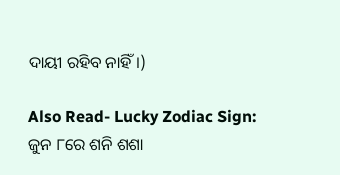ଦାୟୀ ରହିବ ନାହିଁ।)

Also Read- Lucky Zodiac Sign: ଜୁନ ୮ରେ ଶନି ଶଶା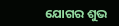ଯୋଗର ଶୁଭ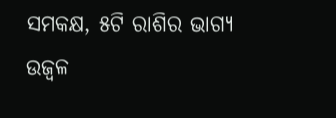ସମକକ୍ଷ, ୫ଟି ରାଶିର ଭାଗ୍ୟ ଉଜ୍ୱଳ